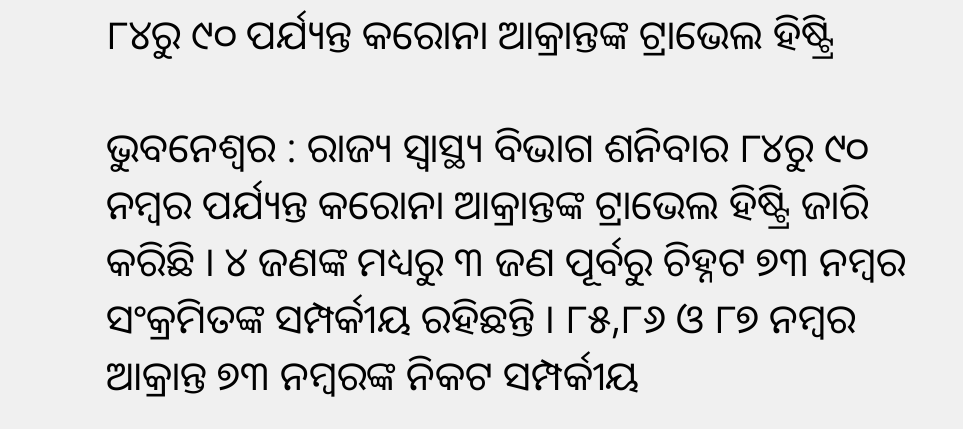୮୪ରୁ ୯୦ ପର୍ଯ୍ୟନ୍ତ କରୋନା ଆକ୍ରାନ୍ତଙ୍କ ଟ୍ରାଭେଲ ହିଷ୍ଟ୍ରି

ଭୁବନେଶ୍ବର : ରାଜ୍ୟ ସ୍ବାସ୍ଥ୍ୟ ବିଭାଗ ଶନିବାର ୮୪ରୁ ୯୦ ନମ୍ବର ପର୍ଯ୍ୟନ୍ତ କରୋନା ଆକ୍ରାନ୍ତଙ୍କ ଟ୍ରାଭେଲ ହିଷ୍ଟ୍ରି ଜାରି କରିଛି । ୪ ଜଣଙ୍କ ମଧ୍ୟରୁ ୩ ଜଣ ପୂର୍ବରୁ ଚିହ୍ନଟ ୭୩ ନମ୍ବର ସଂକ୍ରମିତଙ୍କ ସମ୍ପର୍କୀୟ ରହିଛନ୍ତି । ୮୫,୮୬ ଓ ୮୭ ନମ୍ବର ଆକ୍ରାନ୍ତ ୭୩ ନମ୍ବରଙ୍କ ନିକଟ ସମ୍ପର୍କୀୟ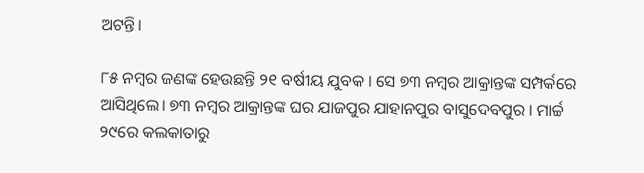ଅଟନ୍ତି।

୮୫ ନମ୍ବର ଜଣଙ୍କ ହେଉଛନ୍ତି ୨୧ ବର୍ଷୀୟ ଯୁବକ । ସେ ୭୩ ନମ୍ବର ଆକ୍ରାନ୍ତଙ୍କ ସମ୍ପର୍କରେ ଆସିଥିଲେ। ୭୩ ନମ୍ବର ଆକ୍ରାନ୍ତଙ୍କ ଘର ଯାଜପୁର ଯାହାନପୁର ବାସୁଦେବପୁର । ମାର୍ଚ୍ଚ ୨୯ରେ କଲକାତାରୁ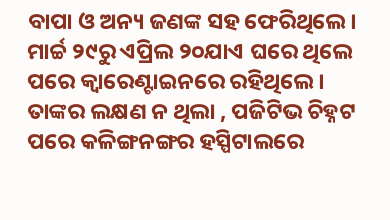ବାପା ଓ ଅନ୍ୟ ଜଣଙ୍କ ସହ ଫେରିଥିଲେ। ମାର୍ଚ୍ଚ ୨୯ରୁ ଏପ୍ରିଲ ୨୦ଯାଏ ଘରେ ଥିଲେ ପରେ କ୍ବାରେଣ୍ଟାଇନରେ ରହିଥିଲେ । ତାଙ୍କର ଲକ୍ଷଣ ନ ଥିଲା , ପଜିଟିଭ ଚିହ୍ନଟ ପରେ କଳିଙ୍ଗନଙ୍ଗର ହସ୍ପିଟାଲରେ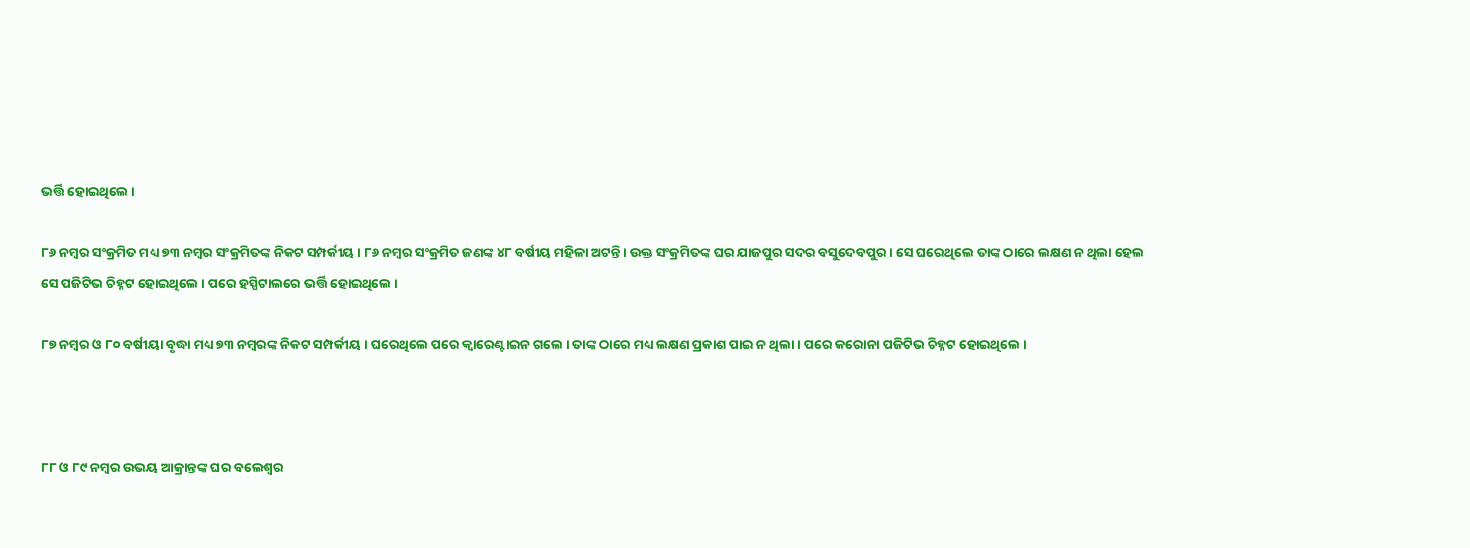ଭର୍ତ୍ତି ହୋଇଥିଲେ ।

୮୬ ନମ୍ବର ସଂକ୍ରମିତ ମଧ୍ୟ ୭୩ ନମ୍ବର ସଂକ୍ରମିତଙ୍କ ନିକଟ ସମ୍ପର୍କୀୟ । ୮୬ ନମ୍ବର ସଂକ୍ରମିତ ଜଣଙ୍କ ୪୮ ବର୍ଷୀୟ ମହିଳା ଅଟନ୍ତି । ଉକ୍ତ ସଂକ୍ରମିତଙ୍କ ଘର ଯାଜପୁର ସଦର ବସୁଦେବପୁର । ସେ ଘରେଥିଲେ ତାଙ୍କ ଠାରେ ଲକ୍ଷଣ ନ ଥିଲା ହେଲ ସେ ପଜିଟିଭ ଚିହ୍ନଟ ହୋଇଥିଲେ । ପରେ ହସ୍ପିଟାଲରେ ଭର୍ତ୍ତି ହୋଇଥିଲେ ।

୮୭ ନମ୍ବର ଓ ୮୦ ବର୍ଷୀୟା ବୃଦ୍ଧା ମଧ୍ୟ ୭୩ ନମ୍ବରଙ୍କ ନିକଟ ସମ୍ପର୍କୀୟ । ଘରେଥିଲେ ପରେ କ୍ବାରେଣ୍ଟାଇନ ଗଲେ । ତାଙ୍କ ଠାରେ ମଧ୍ୟ ଲକ୍ଷଣ ପ୍ରକାଶ ପାଇ ନ ଥିଲା । ପରେ କରୋନା ପଜିଟିଭ ଚିହ୍ନଟ ହୋଇଥିଲେ ।



୮୮ ଓ ୮୯ ନମ୍ବର ଉଭୟ ଆକ୍ରାନ୍ତଙ୍କ ଘର ବଲେଶ୍ବର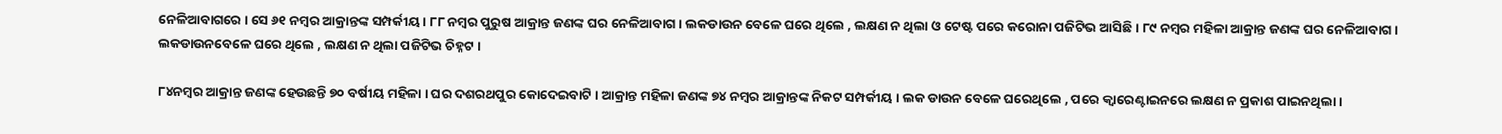ନେଳିଆବାଗରେ । ସେ ୬୧ ନମ୍ବର ଆକ୍ରାନ୍ତଙ୍କ ସମ୍ପର୍କୀୟ । ୮୮ ନମ୍ବର ପୁରୁଷ ଆକ୍ରାନ୍ତ ଜଣଙ୍କ ଘର ନେଳିଆବାଗ । ଲକଡାଉନ ବେଳେ ଘରେ ଥିଲେ , ଲକ୍ଷଣ ନ ଥିଲା ଓ ଟେଷ୍ଟ ପରେ କରୋନା ପଜିଟିଭ ଆସିଛି । ୮୯ ନମ୍ବର ମହିଳା ଆକ୍ରାନ୍ତ ଜଣଙ୍କ ଘର ନେଳିଆବାଗ । ଲକଡାଉନବେଳେ ଘରେ ଥିଲେ , ଲକ୍ଷଣ ନ ଥିଲା ପଜିଟିଭ ଚିହ୍ନଟ ।

୮୪ନମ୍ବର ଆକ୍ରାନ୍ତ ଜଣଙ୍କ ହେଉଛନ୍ତି ୭୦ ବର୍ଷୀୟ ମହିଳା । ଘର ଦଶରଥପୁର କୋଦେଇବାଟି । ଆକ୍ରାନ୍ତ ମହିଳା ଜଣଙ୍କ ୭୪ ନମ୍ବର ଆକ୍ରାନ୍ତଙ୍କ ନିକଟ ସମ୍ପର୍କୀୟ । ଲକ ଡାଉନ ବେଳେ ଘରେଥିଲେ , ପରେ କ୍ବାରେଣ୍ଟାଇନରେ ଲକ୍ଷଣ ନ ପ୍ରକାଶ ପାଇନଥିଲା ।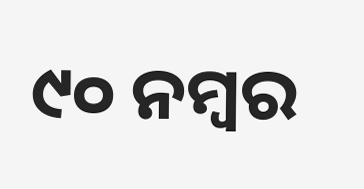୯୦ ନମ୍ବର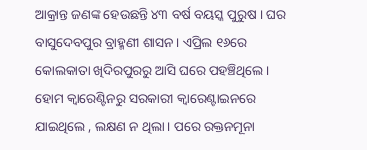ଆକ୍ରାନ୍ତ ଜଣଙ୍କ ହେଉଛନ୍ତି ୪୩ ବର୍ଷ ବୟସ୍କ ପୁରୁଷ । ଘର ବାସୁଦେବପୁର ବ୍ରାହ୍ମଣୀ ଶାସନ। ଏପ୍ରିଲ ୧୬ରେ କୋଲକାତା ଖିଦିରପୁରରୁ ଆସି ଘରେ ପହଞ୍ଚିଥିଲେ। ହୋମ କ୍ବାରେଣ୍ଟିନରୁ ସରକାରୀ କ୍ବାରେଣ୍ଟାଇନରେ ଯାଇଥିଲେ , ଲକ୍ଷଣ ନ ଥିଲା। ପରେ ରକ୍ତନମୂନା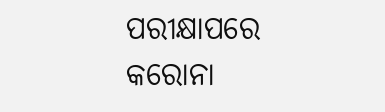ପରୀକ୍ଷାପରେ କରୋନା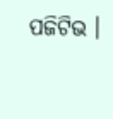ପଜିଟିଭ ।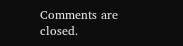Comments are closed.